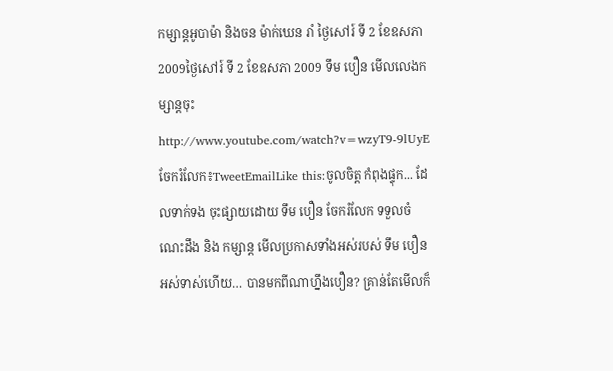កម្សាន្តអូបាម៉ា និងចន ម៉ាក់ឃេន រាំ ថ្ងៃសៅរ៍ ទី 2 ខែឧសភា 2009ថ្ងៃសៅរ៍ ទី 2 ខែឧសភា 2009 ទឹម បឿន មើលលេងកម្សាន្តចុះ http://www.youtube.com/watch?v=wzyT9-9lUyE ចែករំលែក៖TweetEmailLike this:ចូលចិត្ត កំពុងផ្ទុក... ដែលទាក់ទង ចុះផ្សាយដោយ ទឹម បឿន ចែករំលែក ទទួលចំណេះដឹង និង កម្សាន្ត មើលប្រកាសទាំងអស់របស់ ទឹម បឿន
អស់ទាស់ហើយ… បានមកពីណាហ្នឹងបឿន? គ្រាន់តែមើលក៏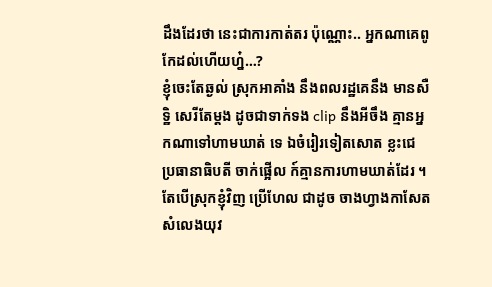ដឹងដែរថា នេះជាការកាត់តរ ប៉ុណ្ណោះ.. អ្នកណាគេពូកែដល់ហើយហ្ន៎…?
ខ្ញុំចេះតែឆ្ងល់ ស្រុកអាគាំង នឹងពលរដ្ឋគេនឹង មានសឺទ្ឋិ សេរីតែម្តង ដូចជាទាក់ទង clip នឹងអីចឹង គ្មានអ្នកណាទៅហាមឃាត់ ទេ ឯចំរៀរទៀតសោត ខ្លះជេ ប្រធានាធិបតី ចាក់ផ្អើល ក៍គ្មានការហាមឃាត់ដែរ ។ តែបើស្រុកខ្ញុំវិញ ប្រើហែល ជាដូច ចាងហ្វាងកាសែត សំលេងយុវ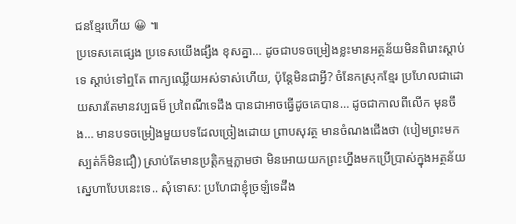ជនខ្មែរហើយ 😀 ៕
ប្រទេសគេផ្សេង ប្រទេសយើងផ្សឹង ខុសគ្នា… ដូចជាបទចម្រៀងខ្លះមានអត្ថន័យមិនពិរោះស្តាប់ទេ ស្តាប់ទៅឮតែ ពាក្យឈ្លើយអស់ទាស់ហើយ, ប៉ុន្តែមិនជាអ្វី? ចំនែកស្រុកខ្មែរ ប្រហែលជាដោយសារតែមានវប្បធម៏ ប្រពៃណីទេដឹង បានជាអាចធ្វើដូចគេបាន… ដូចជាកាលពីលើក មុនចឹង… មានបទចម្រៀងមួយបទដែលច្រៀងដោយ ព្រាបសុវត្ថ មានចំណងជើងថា (បៀមព្រះមកស្បត់ក៏មិនជឿ) ស្រាប់តែមានប្រត្តិកម្មភ្លាមថា មិនអោយយកព្រះហ្នឹងមកប្រើប្រាស់ក្នុងអត្ថន័យស្នេហាបែបនេះទេ.. សុំទោស: ប្រហែជាខ្ញុំច្រឡំទេដឹង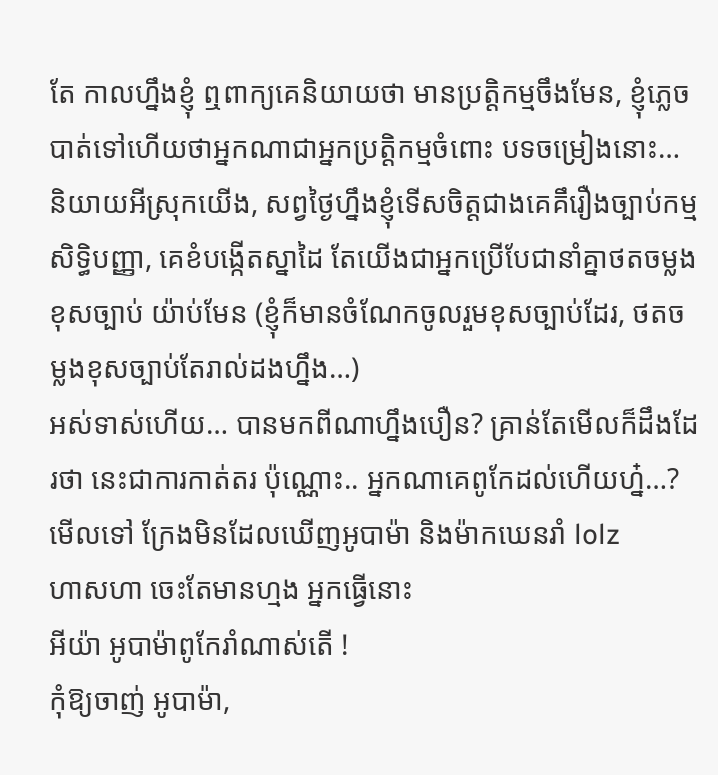តែ កាលហ្នឹងខ្ញុំ ឮពាក្យគេនិយាយថា មានប្រត្តិកម្មចឹងមែន, ខ្ញុំភ្លេចបាត់ទៅហើយថាអ្នកណាជាអ្នកប្រត្តិកម្មចំពោះ បទចម្រៀងនោះ…
និយាយអីស្រុកយើង, សព្វថ្ងៃហ្នឹងខ្ញុំទើសចិត្តជាងគេគឹរឿងច្បាប់កម្មសិទ្ធិបញ្ញា, គេខំបង្កើតស្នាដៃ តែយើងជាអ្នកប្រើបែជានាំគ្នាថតចម្លងខុសច្បាប់ យ៉ាប់មែន (ខ្ញុំក៏មានចំណែកចូលរួមខុសច្បាប់ដែរ, ថតចម្លងខុសច្បាប់តែរាល់ដងហ្នឹង…)
អស់ទាស់ហើយ… បានមកពីណាហ្នឹងបឿន? គ្រាន់តែមើលក៏ដឹងដែរថា នេះជាការកាត់តរ ប៉ុណ្ណោះ.. អ្នកណាគេពូកែដល់ហើយហ្ន៎…?
មើលទៅ ក្រែងមិនដែលឃើញអូបាម៉ា និងម៉ាកឃេនរាំ lolz
ហាសហា ចេះតែមានហ្មង អ្នកធ្វើនោះ
អីយ៉ា អូបាម៉ាពូកែរាំណាស់តើ !
កុំឱ្យចាញ់ អូបាម៉ា,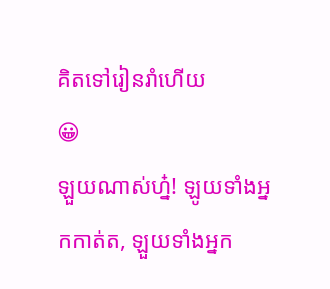គិតទៅរៀនរាំហើយ
😀
ឡួយណាស់ហ្ន៎! ឡូយទាំងអ្នកកាត់ត, ឡួយទាំងអ្នក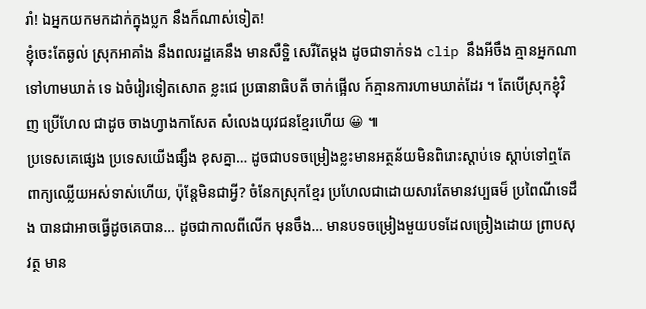រាំ! ឯអ្នកយកមកដាក់ក្នុងប្លក នឹងក៏ណាស់ទៀត!
ខ្ញុំចេះតែឆ្ងល់ ស្រុកអាគាំង នឹងពលរដ្ឋគេនឹង មានសឺទ្ឋិ សេរីតែម្តង ដូចជាទាក់ទង clip នឹងអីចឹង គ្មានអ្នកណាទៅហាមឃាត់ ទេ ឯចំរៀរទៀតសោត ខ្លះជេ ប្រធានាធិបតី ចាក់ផ្អើល ក៍គ្មានការហាមឃាត់ដែរ ។ តែបើស្រុកខ្ញុំវិញ ប្រើហែល ជាដូច ចាងហ្វាងកាសែត សំលេងយុវជនខ្មែរហើយ 😀 ៕
ប្រទេសគេផ្សេង ប្រទេសយើងផ្សឹង ខុសគ្នា… ដូចជាបទចម្រៀងខ្លះមានអត្ថន័យមិនពិរោះស្តាប់ទេ ស្តាប់ទៅឮតែ ពាក្យឈ្លើយអស់ទាស់ហើយ, ប៉ុន្តែមិនជាអ្វី? ចំនែកស្រុកខ្មែរ ប្រហែលជាដោយសារតែមានវប្បធម៏ ប្រពៃណីទេដឹង បានជាអាចធ្វើដូចគេបាន… ដូចជាកាលពីលើក មុនចឹង… មានបទចម្រៀងមួយបទដែលច្រៀងដោយ ព្រាបសុវត្ថ មាន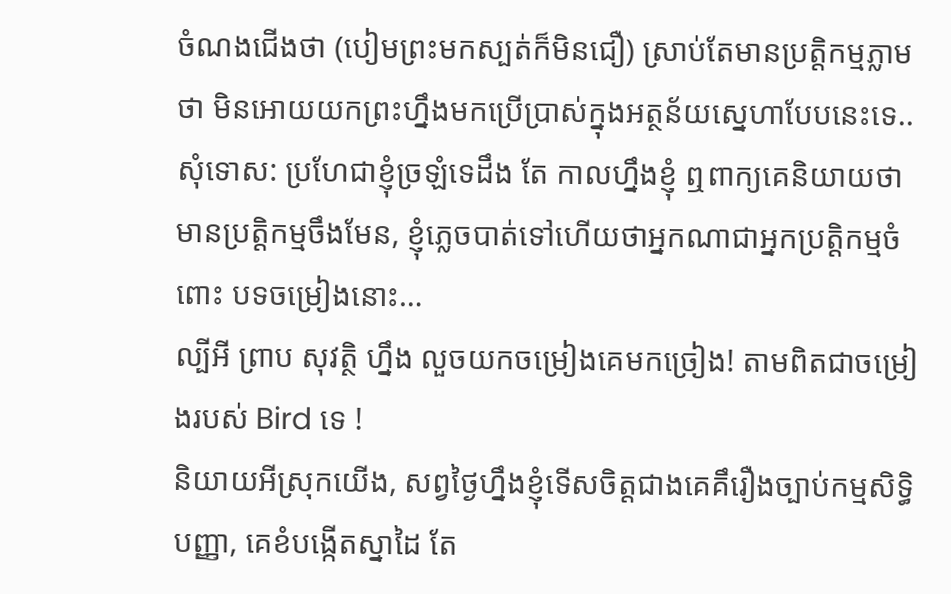ចំណងជើងថា (បៀមព្រះមកស្បត់ក៏មិនជឿ) ស្រាប់តែមានប្រត្តិកម្មភ្លាមថា មិនអោយយកព្រះហ្នឹងមកប្រើប្រាស់ក្នុងអត្ថន័យស្នេហាបែបនេះទេ..
សុំទោស: ប្រហែជាខ្ញុំច្រឡំទេដឹង តែ កាលហ្នឹងខ្ញុំ ឮពាក្យគេនិយាយថា មានប្រត្តិកម្មចឹងមែន, ខ្ញុំភ្លេចបាត់ទៅហើយថាអ្នកណាជាអ្នកប្រត្តិកម្មចំពោះ បទចម្រៀងនោះ…
ល្បីអី ព្រាប សុវតិ្ថ ហ្នឹង លួចយកចម្រៀងគេមកច្រៀង! តាមពិតជាចម្រៀងរបស់ Bird ទេ !
និយាយអីស្រុកយើង, សព្វថ្ងៃហ្នឹងខ្ញុំទើសចិត្តជាងគេគឹរឿងច្បាប់កម្មសិទ្ធិបញ្ញា, គេខំបង្កើតស្នាដៃ តែ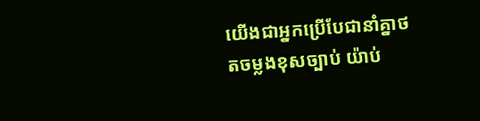យើងជាអ្នកប្រើបែជានាំគ្នាថតចម្លងខុសច្បាប់ យ៉ាប់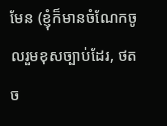មែន (ខ្ញុំក៏មានចំណែកចូលរួមខុសច្បាប់ដែរ, ថតច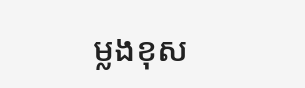ម្លងខុស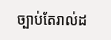ច្បាប់តែរាល់ដ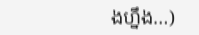ងហ្នឹង…)